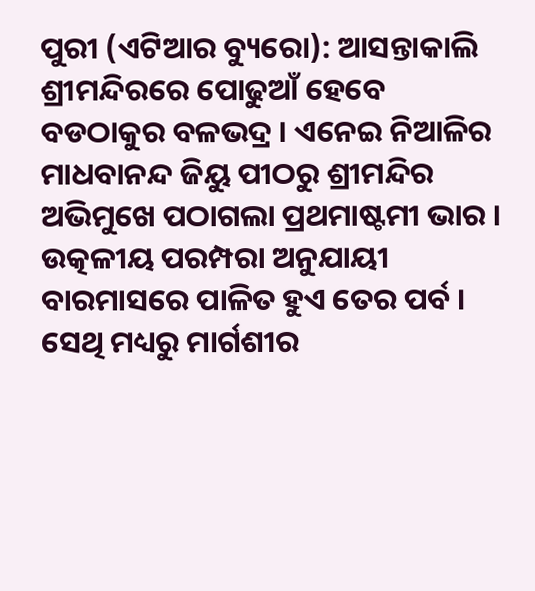ପୁରୀ (ଏଟିଆର ବ୍ୟୁରୋ): ଆସନ୍ତାକାଲି ଶ୍ରୀମନ୍ଦିରରେ ପୋଢୁଆଁ ହେବେ ବଡଠାକୁର ବଳଭଦ୍ର । ଏନେଇ ନିଆଳିର ମାଧବାନନ୍ଦ ଜିୟୁ ପୀଠରୁ ଶ୍ରୀମନ୍ଦିର ଅଭିମୁଖେ ପଠାଗଲା ପ୍ରଥମାଷ୍ଟମୀ ଭାର ।
ଉତ୍କଳୀୟ ପରମ୍ପରା ଅନୁଯାୟୀ ବାରମାସରେ ପାଳିତ ହୁଏ ତେର ପର୍ବ । ସେଥି ମଧ୍ୟରୁ ମାର୍ଗଶୀର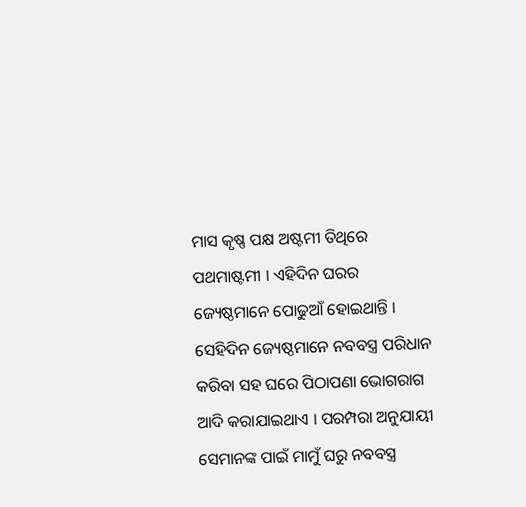ମାସ କୃଷ୍ଣ ପକ୍ଷ ଅଷ୍ଟମୀ ତିଥିରେ ପଥମାଷ୍ଟମୀ । ଏହିଦିନ ଘରର ଜ୍ୟେଷ୍ଠମାନେ ପୋଢୁଆଁ ହୋଇଥାନ୍ତି । ସେହିଦିନ ଜ୍ୟେଷ୍ଠମାନେ ନବବସ୍ତ୍ର ପରିଧାନ କରିବା ସହ ଘରେ ପିଠାପଣା ଭୋଗରାଗ ଆଦି କରାଯାଇଥାଏ । ପରମ୍ପରା ଅନୁଯାୟୀ ସେମାନଙ୍କ ପାଇଁ ମାମୁଁ ଘରୁ ନବବସ୍ତ୍ର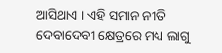ଆସିଥାଏ । ଏହି ସମାନ ନୀତି ଦେବାଦେବୀ କ୍ଷେତ୍ରରେ ମଧ୍ୟ ଲାଗୁ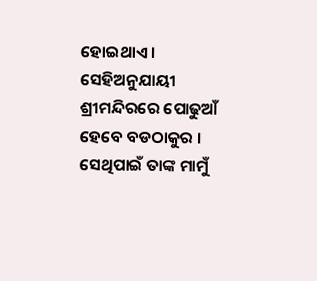ହୋଇଥାଏ । ସେହିଅନୁଯାୟୀ ଶ୍ରୀମନ୍ଦିରରେ ପୋଢୁଆଁ ହେବେ ବଡଠାକୁର । ସେଥିପାଇଁ ତାଙ୍କ ମାମୁଁ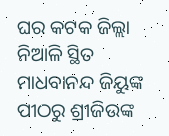ଘର କଟକ ଜିଲ୍ଲା ନିଆଳି ସ୍ଥିତ ମାଧବାନନ୍ଦ ଜିୟୁଙ୍କ ପୀଠରୁ ଶ୍ରୀଜିଉଙ୍କ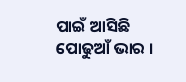ପାଇଁ ଆସିଛି ପୋଢୁଆଁ ଭାର ।